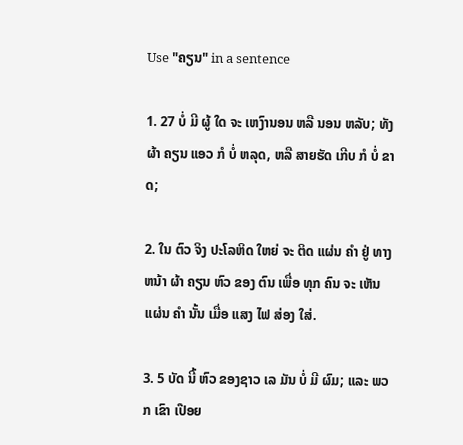Use "ຄຽນ" in a sentence

1. 27 ບໍ່ ມີ ຜູ້ ໃດ ຈະ ເຫງົານອນ ຫລື ນອນ ຫລັບ; ທັງ ຜ້າ ຄຽນ ແອວ ກໍ ບໍ່ ຫລຸດ, ຫລື ສາຍຮັດ ເກີບ ກໍ ບໍ່ ຂາດ;

2. ໃນ ຕົວ ຈິງ ປະໂລຫິດ ໃຫຍ່ ຈະ ຕິດ ແຜ່ນ ຄໍາ ຢູ່ ທາງ ຫນ້າ ຜ້າ ຄຽນ ຫົວ ຂອງ ຕົນ ເພື່ອ ທຸກ ຄົນ ຈະ ເຫັນ ແຜ່ນ ຄໍາ ນັ້ນ ເມື່ອ ແສງ ໄຟ ສ່ອງ ໃສ່.

3. 5 ບັດ ນີ້ ຫົວ ຂອງຊາວ ເລ ມັນ ບໍ່ ມີ ຜົມ; ແລະ ພວກ ເຂົາ ເປືອຍ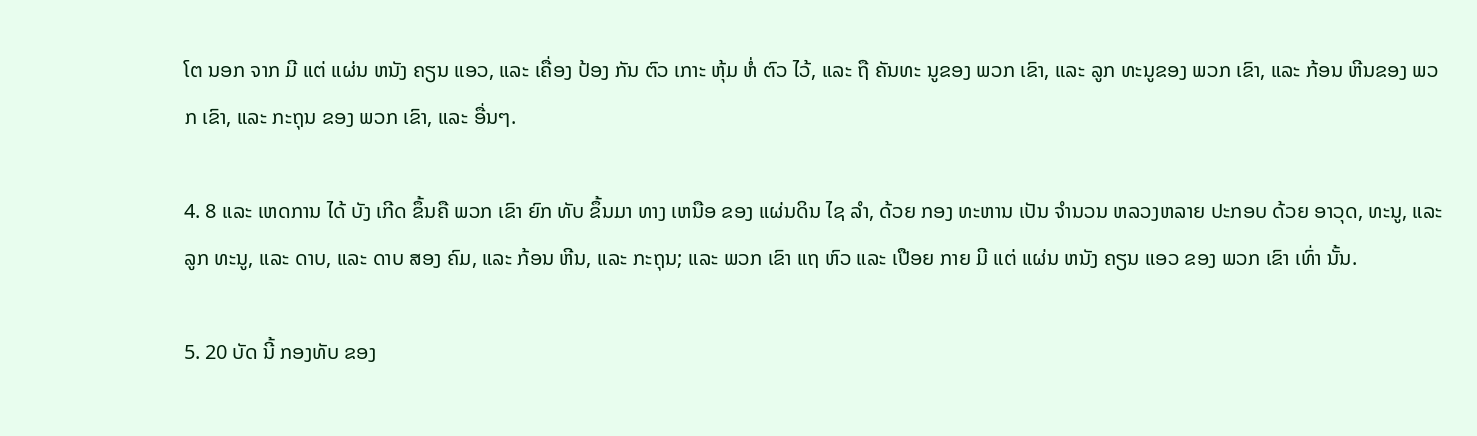ໂຕ ນອກ ຈາກ ມີ ແຕ່ ແຜ່ນ ຫນັງ ຄຽນ ແອວ, ແລະ ເຄື່ອງ ປ້ອງ ກັນ ຕົວ ເກາະ ຫຸ້ມ ຫໍ່ ຕົວ ໄວ້, ແລະ ຖື ຄັນທະ ນູຂອງ ພວກ ເຂົາ, ແລະ ລູກ ທະນູຂອງ ພວກ ເຂົາ, ແລະ ກ້ອນ ຫີນຂອງ ພວກ ເຂົາ, ແລະ ກະຖຸນ ຂອງ ພວກ ເຂົາ, ແລະ ອື່ນໆ.

4. 8 ແລະ ເຫດການ ໄດ້ ບັງ ເກີດ ຂຶ້ນຄື ພວກ ເຂົາ ຍົກ ທັບ ຂຶ້ນມາ ທາງ ເຫນືອ ຂອງ ແຜ່ນດິນ ໄຊ ລໍາ, ດ້ວຍ ກອງ ທະຫານ ເປັນ ຈໍານວນ ຫລວງຫລາຍ ປະກອບ ດ້ວຍ ອາວຸດ, ທະນູ, ແລະ ລູກ ທະນູ, ແລະ ດາບ, ແລະ ດາບ ສອງ ຄົມ, ແລະ ກ້ອນ ຫີນ, ແລະ ກະຖຸນ; ແລະ ພວກ ເຂົາ ແຖ ຫົວ ແລະ ເປືອຍ ກາຍ ມີ ແຕ່ ແຜ່ນ ຫນັງ ຄຽນ ແອວ ຂອງ ພວກ ເຂົາ ເທົ່າ ນັ້ນ.

5. 20 ບັດ ນີ້ ກອງທັບ ຂອງ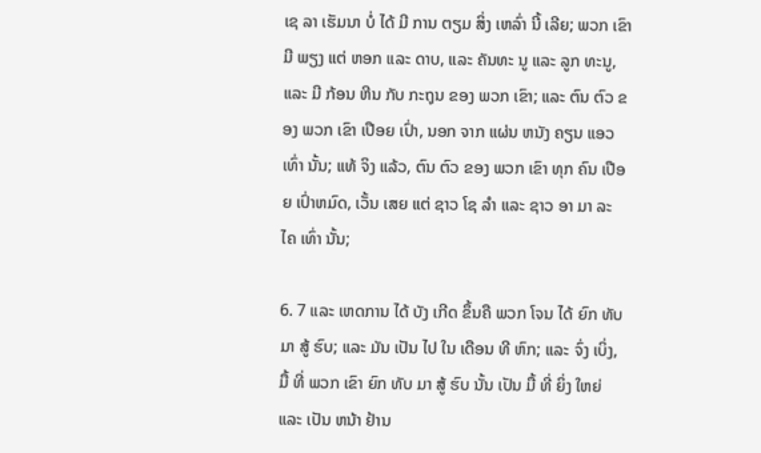ເຊ ລາ ເຮັມນາ ບໍ່ ໄດ້ ມີ ການ ຕຽມ ສິ່ງ ເຫລົ່າ ນີ້ ເລີຍ; ພວກ ເຂົາ ມີ ພຽງ ແຕ່ ຫອກ ແລະ ດາບ, ແລະ ຄັນທະ ນູ ແລະ ລູກ ທະນູ, ແລະ ມີ ກ້ອນ ຫີນ ກັບ ກະຖຸນ ຂອງ ພວກ ເຂົາ; ແລະ ຕົນ ຕົວ ຂອງ ພວກ ເຂົາ ເປືອຍ ເປົ່າ, ນອກ ຈາກ ແຜ່ນ ຫນັງ ຄຽນ ແອວ ເທົ່າ ນັ້ນ; ແທ້ ຈິງ ແລ້ວ, ຕົນ ຕົວ ຂອງ ພວກ ເຂົາ ທຸກ ຄົນ ເປືອຍ ເປົ່າຫມົດ, ເວັ້ນ ເສຍ ແຕ່ ຊາວ ໂຊ ລໍາ ແລະ ຊາວ ອາ ມາ ລະ ໄຄ ເທົ່າ ນັ້ນ;

6. 7 ແລະ ເຫດການ ໄດ້ ບັງ ເກີດ ຂຶ້ນຄື ພວກ ໂຈນ ໄດ້ ຍົກ ທັບ ມາ ສູ້ ຮົບ; ແລະ ມັນ ເປັນ ໄປ ໃນ ເດືອນ ທີ ຫົກ; ແລະ ຈົ່ງ ເບິ່ງ, ມື້ ທີ່ ພວກ ເຂົາ ຍົກ ທັບ ມາ ສູ້ ຮົບ ນັ້ນ ເປັນ ມື້ ທີ່ ຍິ່ງ ໃຫຍ່ ແລະ ເປັນ ຫນ້າ ຢ້ານ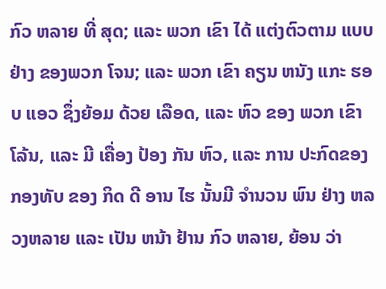ກົວ ຫລາຍ ທີ່ ສຸດ; ແລະ ພວກ ເຂົາ ໄດ້ ແຕ່ງຕົວຕາມ ແບບຢ່າງ ຂອງພວກ ໂຈນ; ແລະ ພວກ ເຂົາ ຄຽນ ຫນັງ ແກະ ຮອບ ແອວ ຊຶ່ງຍ້ອມ ດ້ວຍ ເລືອດ, ແລະ ຫົວ ຂອງ ພວກ ເຂົາ ໂລ້ນ, ແລະ ມີ ເຄື່ອງ ປ້ອງ ກັນ ຫົວ, ແລະ ການ ປະກົດຂອງ ກອງທັບ ຂອງ ກິດ ດີ ອານ ໄຮ ນັ້ນມີ ຈໍານວນ ພົນ ຢ່າງ ຫລວງຫລາຍ ແລະ ເປັນ ຫນ້າ ຢ້ານ ກົວ ຫລາຍ, ຍ້ອນ ວ່າ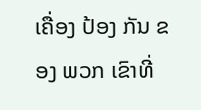ເຄື່ອງ ປ້ອງ ກັນ ຂອງ ພວກ ເຂົາທີ່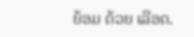ຍ້ອມ ດ້ວຍ ເລືອດ.